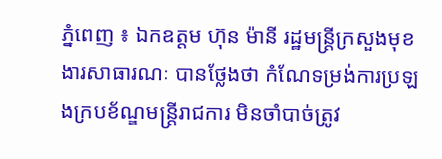ភ្នំពេញ ៖ ឯកឧត្តម ហ៊ុន ម៉ានី រដ្ឋមន្ត្រីក្រសួងមុខងារសាធារណៈ បានថ្លែងថា កំណែទម្រង់ការប្រឡងក្របខ័ណ្ឌមន្ត្រីរាជការ មិនចាំបាច់ត្រូវ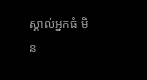ស្គាល់អ្នកធំ មិន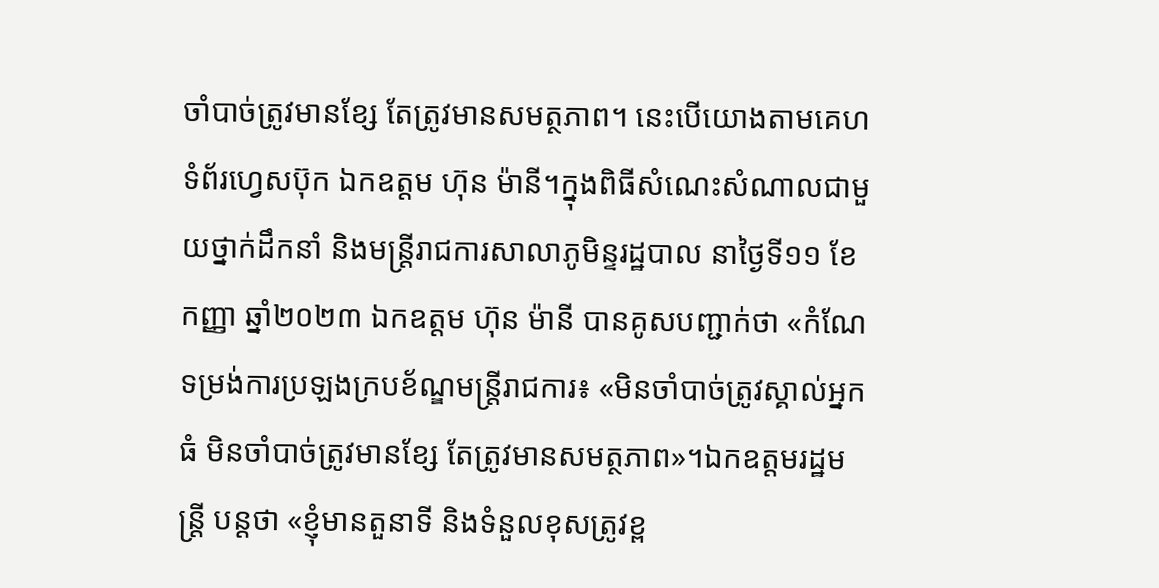ចាំបាច់ត្រូវមានខ្សែ តែត្រូវមានសមត្ថភាព។ នេះបើយោងតាមគេហទំព័រហ្វេសប៊ុក ឯកឧត្តម ហ៊ុន ម៉ានី។ក្នុងពិធីសំណេះសំណាលជាមួយថ្នាក់ដឹកនាំ និងមន្ត្រីរាជការសាលាភូមិន្ទរដ្ឋបាល នាថ្ងៃទី១១ ខែកញ្ញា ឆ្នាំ២០២៣ ឯកឧត្តម ហ៊ុន ម៉ានី បានគូសបញ្ជាក់ថា «កំណែទម្រង់ការប្រឡងក្របខ័ណ្ឌមន្ត្រីរាជការ៖ «មិនចាំបាច់ត្រូវស្គាល់អ្នកធំ មិនចាំបាច់ត្រូវមានខ្សែ តែត្រូវមានសមត្ថភាព»។ឯកឧត្តមរដ្ឋមន្ដ្រី បន្ដថា «ខ្ញុំមានតួនាទី និងទំនួលខុសត្រូវខ្ព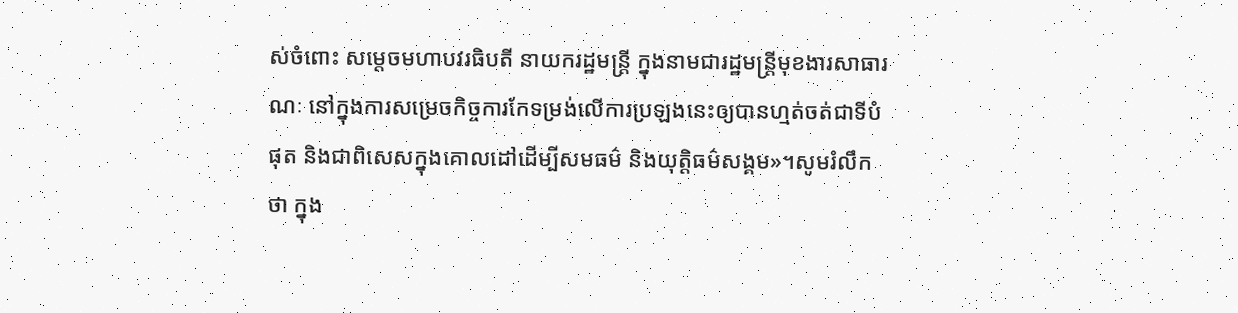ស់ចំពោះ សម្តេចមហាបវរធិបតី នាយករដ្ឋមន្ត្រី ក្នុងនាមជារដ្ឋមន្ត្រីមុខងារសាធារណៈ នៅក្នុងការសម្រេចកិច្ចការកែទម្រង់លើការប្រឡងនេះឲ្យបានហ្មត់ចត់ជាទីបំផុត និងជាពិសេសក្នុងគោលដៅដើម្បីសមធម៌ និងយុត្តិធម៌សង្គម»។សូមរំលឹកថា ក្នុង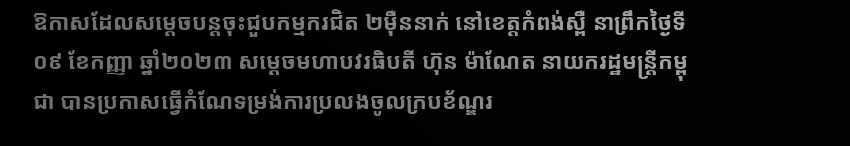ឱកាសដែលសម្តេចបន្តចុះជួបកម្មករជិត ២ម៉ឺននាក់ នៅខេត្តកំពង់ស្ពឺ នាព្រឹកថ្ងៃទី០៩ ខែកញ្ញា ឆ្នាំ២០២៣ សម្តេចមហាបវរធិបតី ហ៊ុន ម៉ាណែត នាយករដ្ឋមន្រ្តីកម្ពុជា បានប្រកាសធ្វើកំណែទម្រង់ការប្រលងចូលក្របខ័ណ្ឌរ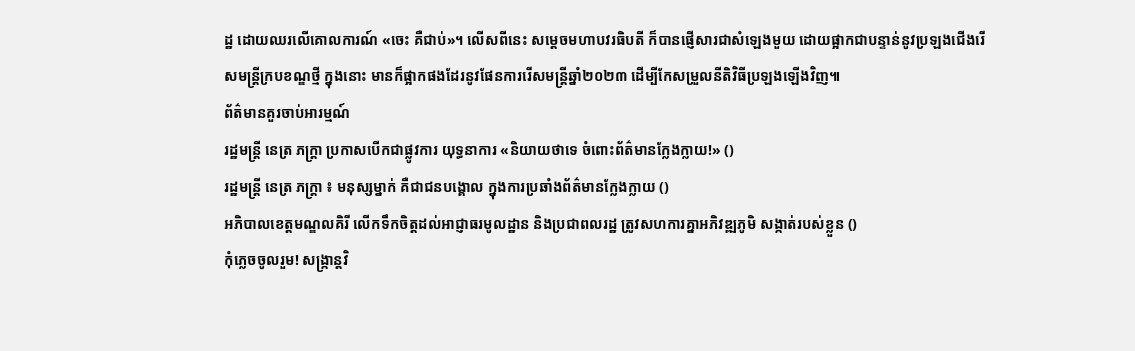ដ្ឋ ដោយឈរលើគោលការណ៍ «ចេះ គឺជាប់»។ លើសពីនេះ សម្តេចមហាបវរធិបតី ក៏បានផ្ញើសារជាសំឡេងមួយ ដោយផ្អាកជាបន្ទាន់នូវប្រឡងជើងរើសមន្រ្តីក្របខណ្ឌថ្មី ក្នុងនោះ មានក៏ផ្អាកផងដែរនូវផែនការរើសមន្រ្តីឆ្នាំ២០២៣ ដើម្បីកែសម្រួលនីតិវិធីប្រឡងឡើងវិញ៕
ព័ត៌មានគួរចាប់អារម្មណ៍
រដ្ឋមន្ត្រី នេត្រ ភក្ត្រា ប្រកាសបើកជាផ្លូវការ យុទ្ធនាការ «និយាយថាទេ ចំពោះព័ត៌មានក្លែងក្លាយ!» ()
រដ្ឋមន្ត្រី នេត្រ ភក្ត្រា ៖ មនុស្សម្នាក់ គឺជាជនបង្គោល ក្នុងការប្រឆាំងព័ត៌មានក្លែងក្លាយ ()
អភិបាលខេត្តមណ្ឌលគិរី លើកទឹកចិត្តដល់អាជ្ញាធរមូលដ្ឋាន និងប្រជាពលរដ្ឋ ត្រូវសហការគ្នាអភិវឌ្ឍភូមិ សង្កាត់របស់ខ្លួន ()
កុំភ្លេចចូលរួម! សង្ក្រាន្តវិ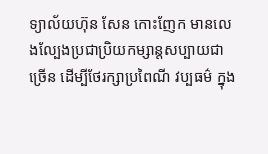ទ្យាល័យហ៊ុន សែន កោះញែក មានលេងល្បែងប្រជាប្រិយកម្សាន្តសប្បាយជាច្រើន ដើម្បីថែរក្សាប្រពៃណី វប្បធម៌ ក្នុង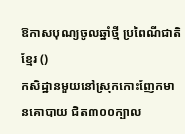ឱកាសបុណ្យចូលឆ្នាំថ្មី ប្រពៃណីជាតិខ្មែរ ()
កសិដ្ឋានមួយនៅស្រុកកោះញែកមានគោបាយ ជិត៣០០ក្បាល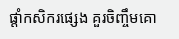ផ្ដាំកសិករផ្សេង គួរចិញ្ចឹមគោ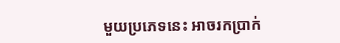មួយប្រភេទនេះ អាចរកប្រាក់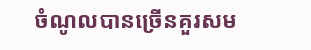ចំណូលបានច្រើនគួរសម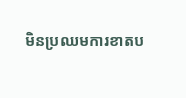មិនប្រឈមការខាតប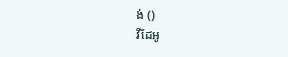ង់ ()
វីដែអូ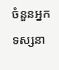ចំនួនអ្នកទស្សនា